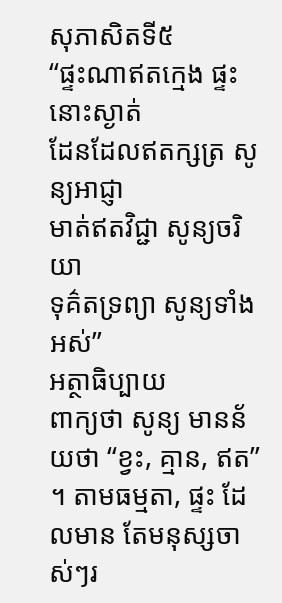សុភាសិតទី៥
“ផ្ទះណាឥតក្មេង ផ្ទះនោះស្ងាត់
ដែនដែលឥតក្សត្រ សូន្យអាជ្ញា
មាត់ឥតវិជ្ជា សូន្យចរិយា
ទុគ៌តទ្រព្យា សូន្យទាំងអស់”
អត្ថាធិប្បាយ
ពាក្យថា សូន្យ មានន័យថា “ខ្វះ, គ្មាន, ឥត” ។ តាមធម្មតា, ផ្ទះ ដែលមាន តែមនុស្សចាស់ៗរ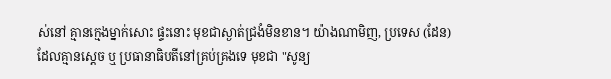ស់នៅ គ្មានក្មេងម្នាក់សោះ ផ្ទះនោះ មុខជាស្ងាត់ជ្រងំមិនខាន។ យ៉ាងណាមិញ, ប្រទេស (ដែន) ដែលគ្មានស្តេច ឬ ប្រធានាធិបតីនៅគ្រប់គ្រងទេ មុខជា "សូន្យ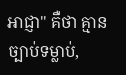អាជ្ញា" គឺថា គ្មានច្បាប់ទម្លាប់,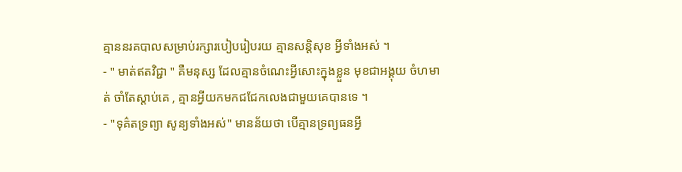គ្មាននរគបាលសម្រាប់រក្សារបៀបរៀបរយ គ្មានសន្តិសុខ អ្វីទាំងអស់ ។
- " មាត់ឥតវិជ្ជា " គឺមនុស្ស ដែលគ្មានចំណេះអ្វីសោះក្នុងខ្លួន មុខជាអង្គុយ ចំហមាត់ ចាំតែស្តាប់គេ , គ្មានអ្វីយកមកជជែកលេងជាមួយគេបានទេ ។
- "ទុគ៌តទ្រព្យា សូន្យទាំងអស់" មានន័យថា បើគ្មានទ្រព្យធនអ្វី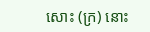សោះ (ក្រ) នោះ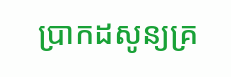ប្រាកដសូន្យគ្រ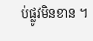ប់ផ្លូវមិនខាន ។